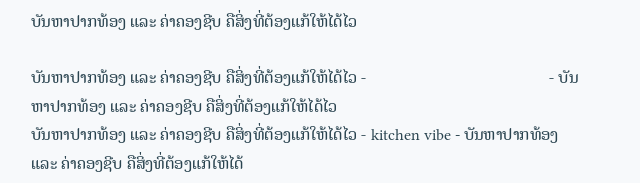ບັນຫາປາກທ້ອງ ແລະ ຄ່າຄອງຊີບ ຄືສິ່ງທີ່ຕ້ອງແກ້ໃຫ້ໄດ້ໄວ

ບັນຫາປາກທ້ອງ ແລະ ຄ່າຄອງຊີບ ຄືສິ່ງທີ່ຕ້ອງແກ້ໃຫ້ໄດ້ໄວ -                                            - ບັນຫາປາກທ້ອງ ແລະ ຄ່າຄອງຊີບ ຄືສິ່ງທີ່ຕ້ອງແກ້ໃຫ້ໄດ້ໄວ
ບັນຫາປາກທ້ອງ ແລະ ຄ່າຄອງຊີບ ຄືສິ່ງທີ່ຕ້ອງແກ້ໃຫ້ໄດ້ໄວ - kitchen vibe - ບັນຫາປາກທ້ອງ ແລະ ຄ່າຄອງຊີບ ຄືສິ່ງທີ່ຕ້ອງແກ້ໃຫ້ໄດ້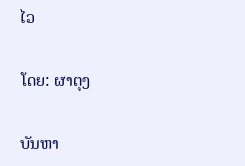ໄວ

ໂດຍ: ຜາຕຸງ

ບັນຫາ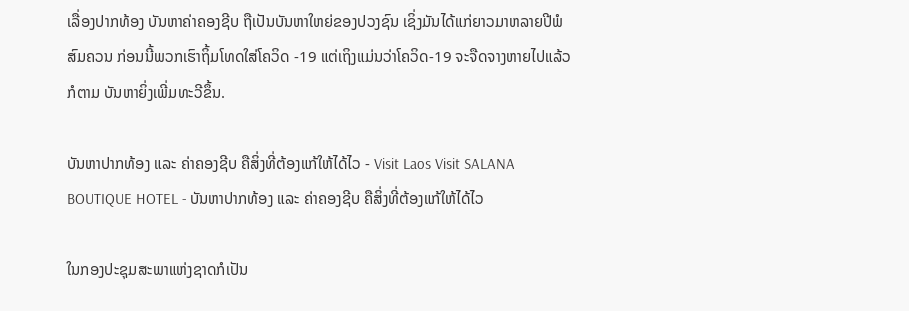ເລື່ອງປາກທ້ອງ ບັນຫາຄ່າຄອງຊີບ ຖືເປັນບັນຫາໃຫຍ່ຂອງປວງຊົນ ເຊິ່ງມັນໄດ້ແກ່ຍາວມາຫລາຍປີພໍສົມຄວນ ກ່ອນນີ້ພວກເຮົາຖິ້ມໂທດໃສ່ໂຄວິດ -19 ແຕ່ເຖິງແມ່ນວ່າໂຄວິດ-19 ຈະຈືດຈາງຫາຍໄປແລ້ວກໍຕາມ ບັນຫາຍິ່ງເພີ່ມທະວີຂຶ້ນ.

ບັນຫາປາກທ້ອງ ແລະ ຄ່າຄອງຊີບ ຄືສິ່ງທີ່ຕ້ອງແກ້ໃຫ້ໄດ້ໄວ - Visit Laos Visit SALANA BOUTIQUE HOTEL - ບັນຫາປາກທ້ອງ ແລະ ຄ່າຄອງຊີບ ຄືສິ່ງທີ່ຕ້ອງແກ້ໃຫ້ໄດ້ໄວ

ໃນກອງປະຊຸມສະພາແຫ່ງຊາດກໍເປັນ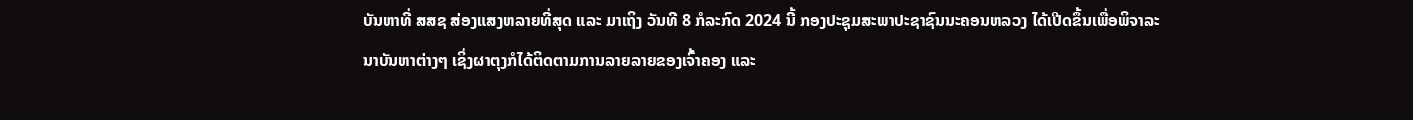ບັນຫາທີ່ ສສຊ ສ່ອງແສງຫລາຍທີ່ສຸດ ແລະ ມາເຖິງ ວັນທີ 8 ກໍລະກົດ 2024 ນີ້ ກອງປະຊຸມສະພາປະຊາຊົນນະຄອນຫລວງ ໄດ້ເປີດຂຶ້ນເພື່ອພິຈາລະນາບັນຫາຕ່າງໆ ເຊິ່ງຜາຕຸງກໍໄດ້ຕິດຕາມການລາຍລາຍຂອງເຈົ້າຄອງ ແລະ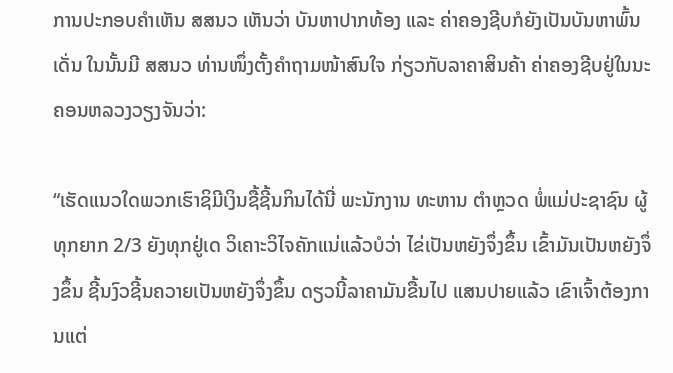ການປະກອບຄຳເຫັນ ສສນວ ເຫັນວ່າ ບັນຫາປາກທ້ອງ ແລະ ຄ່າຄອງຊີບກໍຍັງເປັນບັນຫາພົ້ນເດັ່ນ ໃນນັ້ນມີ ສສນວ ທ່ານໜຶ່ງຕັ້ງຄຳຖາມໜ້າສົນໃຈ ກ່ຽວກັບລາຄາສິນຄ້າ ຄ່າຄອງຊີບຢູ່ໃນນະຄອນຫລວງວຽງຈັນວ່າ:

“ເຮັດແນວໃດພວກເຮົາຊິມີເງິນຊື້ຊີ້ນກິນໄດ້ນີ່ ພະນັກງານ ທະຫານ ຕຳຫຼວດ ພໍ່ແມ່ປະຊາຊົນ ຜູ້ທຸກຍາກ 2/3 ຍັງທຸກຢູ່ເດ ວິເຄາະວິໄຈຄັກແນ່ແລ້ວບໍວ່າ ໄຂ່ເປັນຫຍັງຈຶ່ງຂຶ້ນ ເຂົ້າມັນເປັນຫຍັງຈຶ່ງຂຶ້ນ ຊີ້ນງົວຊີ້ນຄວາຍເປັນຫຍັງຈຶ່ງຂຶ້ນ ດຽວນີ້ລາຄາມັນຂື້ນໄປ ແສນປາຍແລ້ວ ເຂົາເຈົ້າຕ້ອງການແຕ່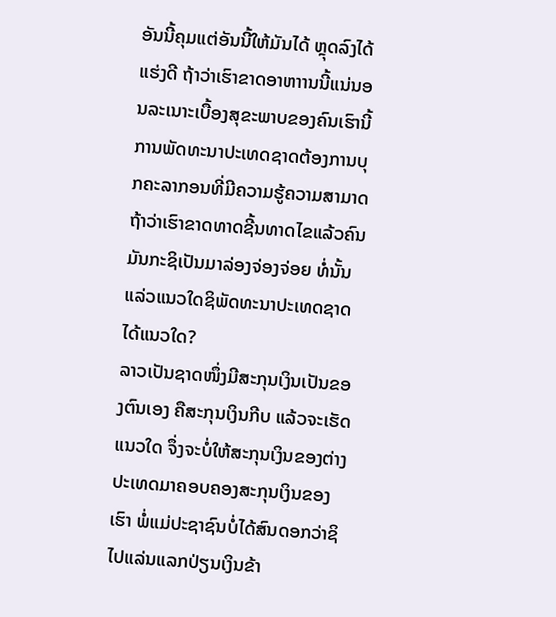ອັນນີ້ຄຸມແຕ່ອັນນີ້ໃຫ້ມັນໄດ້ ຫຼຸດລົງໄດ້ແຮ່ງດີ ຖ້າວ່າເຮົາຂາດອາຫາານນີ້ແນ່ນອນລະເນາະເບື້ອງສຸຂະພາບຂອງຄົນເຮົານີ້ການພັດທະນາປະເທດຊາດຕ້ອງການບຸກຄະລາກອນທີ່ມີຄວາມຮູ້ຄວາມສາມາດ ຖ້າວ່າເຮົາຂາດທາດຊີ້ນທາດໄຂແລ້ວຄົນມັນກະຊິເປັນມາລ່ອງຈ່ອງຈ່ອຍ ທໍ່ນັ້ນແລ່ວແນວໃດຊິພັດທະນາປະເທດຊາດໄດ້ແນວໃດ?
ລາວເປັນຊາດໜຶ່ງມີສະກຸນເງິນເປັນຂອງຕົນເອງ ຄືສະກຸນເງິນກີບ ແລ້ວຈະເຮັດແນວໃດ ຈຶ່ງຈະບໍ່ໃຫ້ສະກຸນເງິນຂອງຕ່າງປະເທດມາຄອບຄອງສະກຸນເງິນຂອງເຮົາ ພໍ່ແມ່ປະຊາຊົນບໍ່ໄດ້ສົນດອກວ່າຊິໄປແລ່ນແລກປ່ຽນເງິນຂ້າ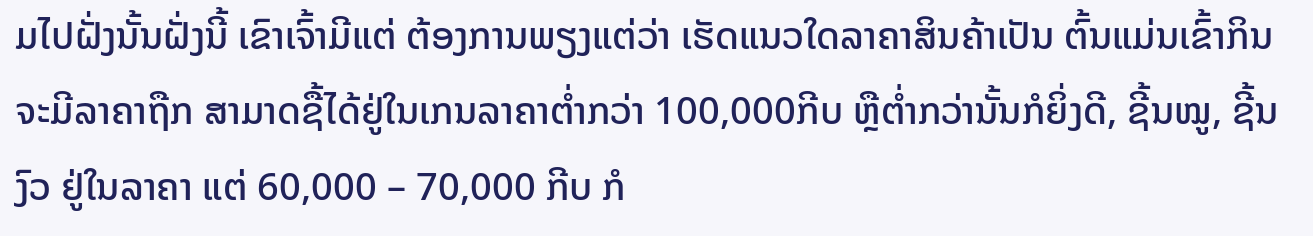ມໄປຝັ່ງນັ້ນຝັ່ງນີ້ ເຂົາເຈົ້າມີແຕ່ ຕ້ອງການພຽງແຕ່ວ່າ ເຮັດແນວໃດລາຄາສິນຄ້າເປັນ ຕົ້ນແມ່ນເຂົ້າກິນ ຈະມີລາຄາຖືກ ສາມາດຊື້ໄດ້ຢູ່ໃນເກນລາຄາຕ່ຳກວ່າ 100,000ກີບ ຫຼືຕ່ຳກວ່ານັ້ນກໍຍິ່ງດີ, ຊີ້ນໝູ, ຊີ້ນງົວ ຢູ່ໃນລາຄາ ແຕ່ 60,000 – 70,000 ກີບ ກໍ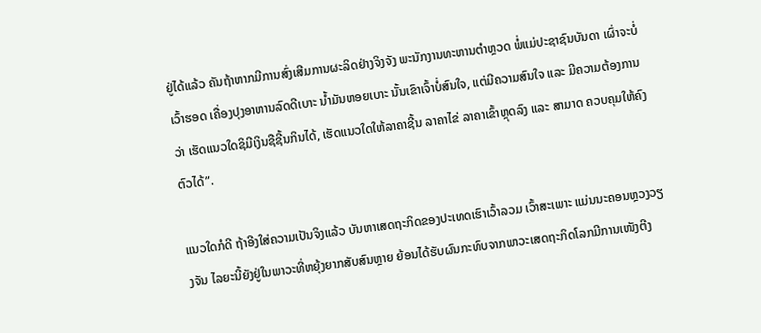ຢູ່ໄດ້ແລ້ວ ຄັນຖ້າຫາກມີການສົ່ງເສີມການຜະລິດຢ່າງຈິງຈັງ ພະນັກງານທະຫານຕຳຫຼວດ ພໍ່ແມ່ປະຊາຊົນບັນດາ ເຜົ່າຈະບໍ່ເວົ້າຮອດ ເຄື່ອງປຸງອາຫານລົດດີເບາະ ນ້ຳມັນຫອຍເບາະ ນັ້ນເຂົາເຈົ້າບໍ່ສົນໃຈ, ແຕ່ມີຄວາມສົນໃຈ ແລະ ມີຄວາມຕ້ອງການວ່າ ເຮັດແນວໃດຊິມີເງິນຊືຊີ້ນກິນໄດ້, ເຮັດແນວໃດໃຫ້ລາຄາຊີ້ນ ລາຄາໄຂ່ ລາຄາເຂົ້າຫຼຸດລົງ ແລະ ສາມາດ ຄວບຄຸມໃຫ້ຄົງຕົວໄດ້”.

ແນວໃດກໍດີ ຖ້າອີງໃສ່ຄວາມເປັນຈິງແລ້ວ ບັນຫາເສດຖະກິດຂອງປະເທດເຮົາເວົ້າລວມ ເວົ້າສະເພາະ ແມ່ນນະຄອນຫຼວງວຽງຈັນ ໄລຍະນີ້ຍັງຢູ່ໃນພາວະທີ່ຫຍຸ້ງຍາກສັບສົນຫຼາຍ ຍ້ອນໄດ້ຮັບຜົນກະທົບຈາກພາວະເສດຖະກິດໂລກມີການເໜັງຕີງ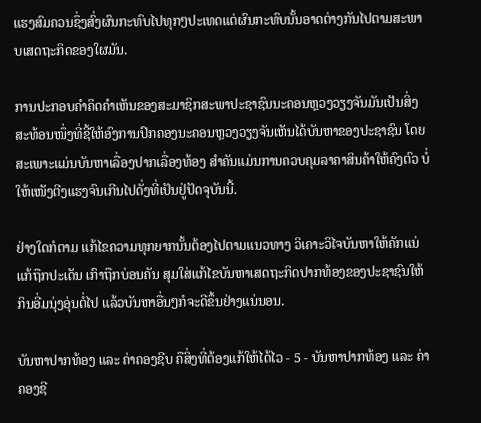ແຮງສົມຄວນຊຶ່ງສົ່ງຜົນກະທົບໄປທຸກໆປະເທດແຕ່ຜົນກະທົບນັ້ນອາດຕ່າງກັນໄປຕາມສະພາບເສດຖະກິດຂອງໃຜມັນ.

ການປະກອບຄຳຄິດຄຳເຫັນຂອງສະມາຊິກສະພາປະຊາຊົນນະຄອນຫຼວງວຽງຈັນມັນເປັນສິ່ງສະທ້ອນໜຶ່ງທີ່ຊີ້ໃຫ້ອົງການປົກຄອງນະຄອນຫຼວງວຽງຈັນເຫັນໄດ້ບັນຫາຂອງປະຊາຊົນ ໂດຍສະເພາະແມ່ນບັນຫາເລື່ອງປາກເລື່ອງທ້ອງ ສຳຄັນແມ່ນການຄວບຄຸມລາຄາສິນຄ້າໃຫ້ຄົງຕົວ ບໍ່ໃຫ້ເໜັງຕີງແຮງຈົນເກີນໄປດັ່ງທີ່ເປັນຢູ່ປັດຈຸບັນນີ້.

ຢ່າງໃດກໍຕາມ ແກ້ໄຂຄວາມທຸກຍາກນັ້ນຕ້ອງໄປຕາມແນວທາງ ວິເຄາະວິໄຈບັນຫາໃຫ້ຄັກແນ່ ແກ້ຖືກປະເດັນ ເກົາຖືກບ່ອນຄັນ ສຸມໃສ່ແກ້ໄຂບັນຫາເສດຖະກິດປາກທ້ອງຂອງປະຊາຊົນໃຫ້ກິນອີ່ມນຸ່ງອຸ່ນຕໍ່ໄປ ແລ້ວບັນຫາອື່ນໆກໍຈະດີຂຶ້ນຢ່າງແນ່ນອນ.

ບັນຫາປາກທ້ອງ ແລະ ຄ່າຄອງຊີບ ຄືສິ່ງທີ່ຕ້ອງແກ້ໃຫ້ໄດ້ໄວ - 5 - ບັນຫາປາກທ້ອງ ແລະ ຄ່າຄອງຊີ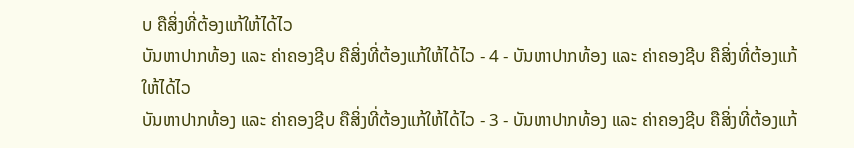ບ ຄືສິ່ງທີ່ຕ້ອງແກ້ໃຫ້ໄດ້ໄວ
ບັນຫາປາກທ້ອງ ແລະ ຄ່າຄອງຊີບ ຄືສິ່ງທີ່ຕ້ອງແກ້ໃຫ້ໄດ້ໄວ - 4 - ບັນຫາປາກທ້ອງ ແລະ ຄ່າຄອງຊີບ ຄືສິ່ງທີ່ຕ້ອງແກ້ໃຫ້ໄດ້ໄວ
ບັນຫາປາກທ້ອງ ແລະ ຄ່າຄອງຊີບ ຄືສິ່ງທີ່ຕ້ອງແກ້ໃຫ້ໄດ້ໄວ - 3 - ບັນຫາປາກທ້ອງ ແລະ ຄ່າຄອງຊີບ ຄືສິ່ງທີ່ຕ້ອງແກ້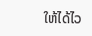ໃຫ້ໄດ້ໄວ